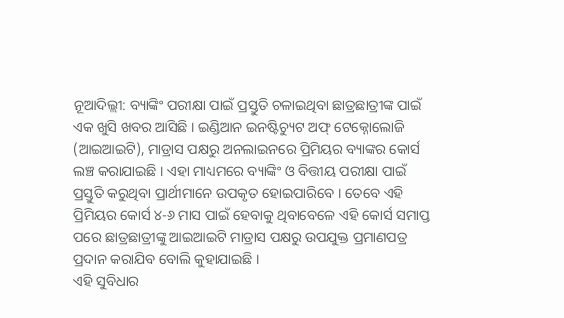ନୂଆଦିଲ୍ଲୀ: ବ୍ୟାଙ୍କିଂ ପରୀକ୍ଷା ପାଇଁ ପ୍ରସ୍ତୁତି ଚଳାଇଥିବା ଛାତ୍ରଛାତ୍ରୀଙ୍କ ପାଇଁ ଏକ ଖୁସି ଖବର ଆସିଛି । ଇଣ୍ଡିଆନ ଇନଷ୍ଟିଚ୍ୟୁଟ ଅଫ୍ ଟେକ୍ନୋଲୋଜି (ଆଇଆଇଟି), ମାଡ୍ରାସ ପକ୍ଷରୁ ଅନଲାଇନରେ ପ୍ରିମିୟର ବ୍ୟାଙ୍କର କୋର୍ସ ଲଞ୍ଚ କରାଯାଇଛି । ଏହା ମାଧ୍ୟମରେ ବ୍ୟାଙ୍କିଂ ଓ ବିତ୍ତୀୟ ପରୀକ୍ଷା ପାଇଁ ପ୍ରସ୍ତୁତି କରୁଥିବା ପ୍ରାର୍ଥୀମାନେ ଉପକୃତ ହୋଇପାରିବେ । ତେବେ ଏହି ପ୍ରିମିୟର କୋର୍ସ ୪-୬ ମାସ ପାଇଁ ହେବାକୁ ଥିବାବେଳେ ଏହି କୋର୍ସ ସମାପ୍ତ ପରେ ଛାତ୍ରଛାତ୍ରୀଙ୍କୁ ଆଇଆଇଟି ମାଡ୍ରାସ ପକ୍ଷରୁ ଉପଯୁକ୍ତ ପ୍ରମାଣପତ୍ର ପ୍ରଦାନ କରାଯିବ ବୋଲି କୁହାଯାଇଛି ।
ଏହି ସୁବିଧାର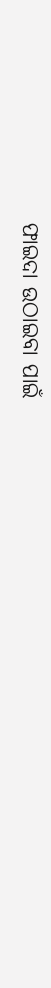ଫାଇଦା ଉଠାଇବା ପାଇଁ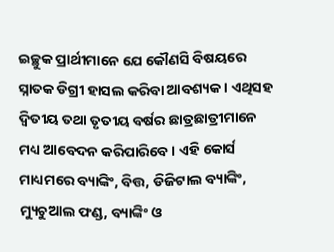ଇଚ୍ଛୁକ ପ୍ରାର୍ଥୀମାନେ ଯେ କୌଣସି ବିଷୟରେ ସ୍ନାତକ ଡିଗ୍ରୀ ହାସଲ କରିବା ଆବଶ୍ୟକ । ଏଥିସହ ଦ୍ୱିତୀୟ ତଥା ତୃତୀୟ ବର୍ଷର ଛାତ୍ରଛାତ୍ରୀମାନେ ମଧ୍ୟ ଆବେଦନ କରିପାରିବେ । ଏହି କୋର୍ସ ମାଧ୍ୟମରେ ବ୍ୟାଙ୍କିଂ, ବିତ୍ତ, ଡିଜିଟାଲ ବ୍ୟାଙ୍କିଂ, ମ୍ୟୁଚୁଆଲ ଫଣ୍ଡ, ବ୍ୟାଙ୍କିଂ ଓ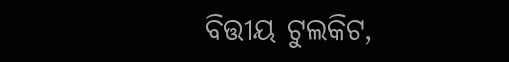ବିତ୍ତୀୟ ଟୁଲକିଟ,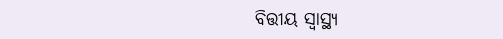ବିତ୍ତୀୟ ସ୍ୱାସ୍ଥ୍ୟ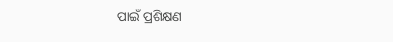ପାଇଁ ପ୍ରଶିକ୍ଷଣ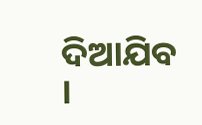ଦିଆଯିବ ।